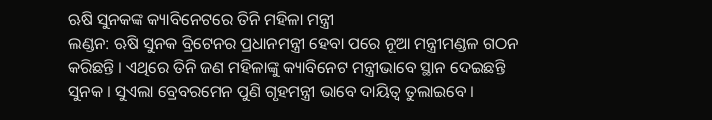ଋଷି ସୁନକଙ୍କ କ୍ୟାବିନେଟରେ ତିନି ମହିଳା ମନ୍ତ୍ରୀ
ଲଣ୍ଡନ: ଋଷି ସୁନକ ବ୍ରିଟେନର ପ୍ରଧାନମନ୍ତ୍ରୀ ହେବା ପରେ ନୂଆ ମନ୍ତ୍ରୀମଣ୍ଡଳ ଗଠନ କରିଛନ୍ତି । ଏଥିରେ ତିନି ଜଣ ମହିଳାଙ୍କୁ କ୍ୟାବିନେଟ ମନ୍ତ୍ରୀଭାବେ ସ୍ଥାନ ଦେଇଛନ୍ତି ସୁନକ । ସୁଏଲା ବ୍ରେବରମେନ ପୁଣି ଗୃହମନ୍ତ୍ରୀ ଭାବେ ଦାୟିତ୍ବ ତୁଲାଇବେ ।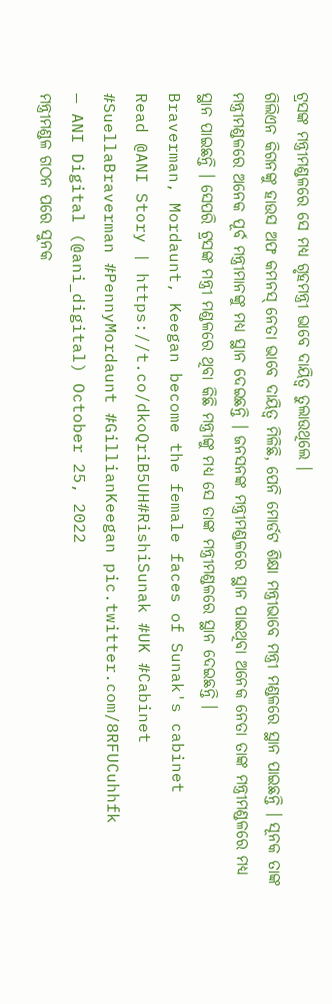ଟ୍ରସଙ୍କ ମନ୍ତ୍ରୀମଣ୍ଡଳରେ ସେ ମଧ୍ୟ ଗୃହମନ୍ତ୍ରୀ ଭାବେ ଦାୟିତ୍ବ ତୁଲାଉଥିଲେ ।
ଗିଲିଏନ କିଗନଙ୍କୁ ହାଉସ ଅଫ କମନସ୍ ନେତା ଭାବେ ଦାୟିତ୍ବ ମିଳିଛି, ପେନି ମୋର୍ଡଟ ଶିକ୍ଷା ମନ୍ତ୍ରୀଭାବେ ମନ୍ତ୍ରୀ ମଣ୍ଡଳରେ ସ୍ଥାନ ପାଇଛନ୍ତି । ସୂନକ ତାଙ୍କ ମନ୍ତ୍ରୀମଣ୍ଡଳରେ ଅନେକ ପୂର୍ବ ମନ୍ତ୍ରୀମାନଙ୍କୁ ମଧ୍ୟ ସ୍ଥାନ ଦେଇଛନ୍ତି । ଜନସନଙ୍କ ମନ୍ତ୍ରୀମଣ୍ଡଳରେ ସ୍ଥାନ ପାଇଥିବା ଅନେକ ନେତା ତାଙ୍କ ମନ୍ତ୍ରୀମଣ୍ଡଳରେ ମଧ୍ୟ ସ୍ଥାନ ପାଇଛନ୍ତି । ସେପରି ଟ୍ରସଙ୍କ ମନ୍ତ୍ରୀ ମଣ୍ଡଳରେ ଥିବା କିଛି ମନ୍ତ୍ରୀଙ୍କୁ ମଧ୍ୟ ସେ ତାଙ୍କ ମନ୍ତ୍ରୀମଣ୍ଡଳରେ ସ୍ଥାନ ଦେଇଛନ୍ତି ।
Braverman, Mordaunt, Keegan become the female faces of Sunak's cabinet
Read @ANI Story | https://t.co/dkoQriB5UH#RishiSunak #UK #Cabinet #SuellaBraverman #PennyMordaunt #GillianKeegan pic.twitter.com/8RFUCuhhfk
— ANI Digital (@ani_digital) October 25, 2022
ମନ୍ତ୍ରୀମଣ୍ଡଳ ଗଠନ ପରେ ସୁନକ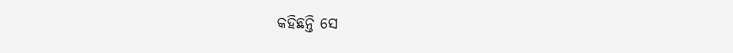କହିଛନ୍ତି ସେ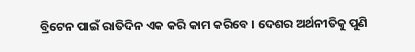ବ୍ରିଟେନ ପାଇଁ ରାତିଦିନ ଏକ କରି କାମ କରିବେ । ଦେଶର ଅର୍ଥନୀତିକୁ ପୁଣି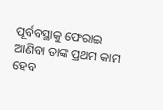ପୂର୍ବବସ୍ଥାକୁ ଫେରାଇ ଆଣିବା ତାଙ୍କ ପ୍ରଥମ କାମ ହେବ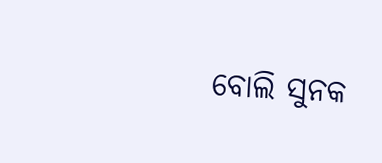ବୋଲି ସୁନକ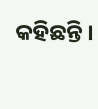କହିଛନ୍ତି ।